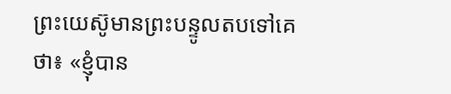ព្រះយេស៊ូមានព្រះបន្ទូលតបទៅគេថា៖ «ខ្ញុំបាន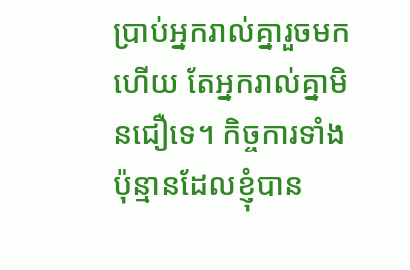ប្រាប់អ្នករាល់គ្នារួចមកហើយ តែអ្នករាល់គ្នាមិនជឿទេ។ កិច្ចការទាំងប៉ុន្មានដែលខ្ញុំបាន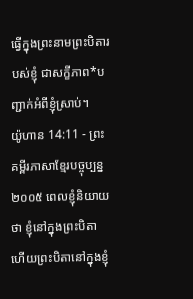ធ្វើក្នុងព្រះនាមព្រះបិតារបស់ខ្ញុំ ជាសក្ខីភាព*បញ្ជាក់អំពីខ្ញុំស្រាប់។
យ៉ូហាន 14:11 - ព្រះគម្ពីរភាសាខ្មែរបច្ចុប្បន្ន ២០០៥ ពេលខ្ញុំនិយាយថា ខ្ញុំនៅក្នុងព្រះបិតា ហើយព្រះបិតានៅក្នុងខ្ញុំ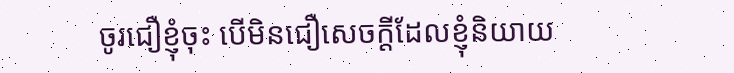ចូរជឿខ្ញុំចុះ បើមិនជឿសេចក្ដីដែលខ្ញុំនិយាយ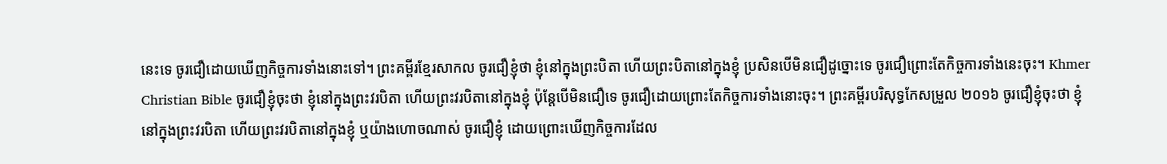នេះទេ ចូរជឿដោយឃើញកិច្ចការទាំងនោះទៅ។ ព្រះគម្ពីរខ្មែរសាកល ចូរជឿខ្ញុំថា ខ្ញុំនៅក្នុងព្រះបិតា ហើយព្រះបិតានៅក្នុងខ្ញុំ ប្រសិនបើមិនជឿដូច្នោះទេ ចូរជឿព្រោះតែកិច្ចការទាំងនេះចុះ។ Khmer Christian Bible ចូរជឿខ្ញុំចុះថា ខ្ញុំនៅក្នុងព្រះវរបិតា ហើយព្រះវរបិតានៅក្នុងខ្ញុំ ប៉ុន្ដែបើមិនជឿទេ ចូរជឿដោយព្រោះតែកិច្ចការទាំងនោះចុះ។ ព្រះគម្ពីរបរិសុទ្ធកែសម្រួល ២០១៦ ចូរជឿខ្ញុំចុះថា ខ្ញុំនៅក្នុងព្រះវរបិតា ហើយព្រះវរបិតានៅក្នុងខ្ញុំ ឬយ៉ាងហោចណាស់ ចូរជឿខ្ញុំ ដោយព្រោះឃើញកិច្ចការដែល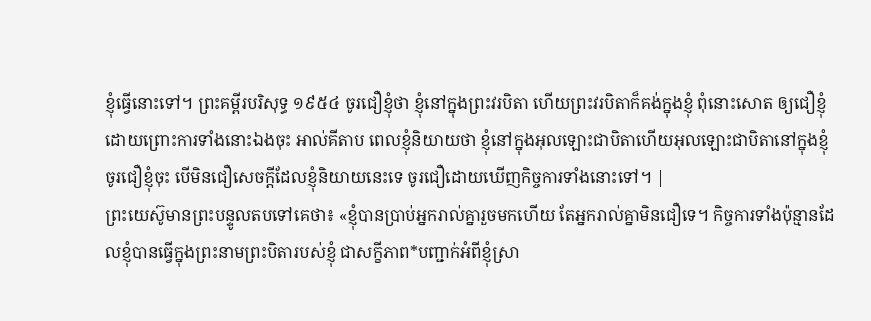ខ្ញុំធ្វើនោះទៅ។ ព្រះគម្ពីរបរិសុទ្ធ ១៩៥៤ ចូរជឿខ្ញុំថា ខ្ញុំនៅក្នុងព្រះវរបិតា ហើយព្រះវរបិតាក៏គង់ក្នុងខ្ញុំ ពុំនោះសោត ឲ្យជឿខ្ញុំដោយព្រោះការទាំងនោះឯងចុះ អាល់គីតាប ពេលខ្ញុំនិយាយថា ខ្ញុំនៅក្នុងអុលឡោះជាបិតាហើយអុលឡោះជាបិតានៅក្នុងខ្ញុំ ចូរជឿខ្ញុំចុះ បើមិនជឿសេចក្ដីដែលខ្ញុំនិយាយនេះទេ ចូរជឿដោយឃើញកិច្ចការទាំងនោះទៅ។ |
ព្រះយេស៊ូមានព្រះបន្ទូលតបទៅគេថា៖ «ខ្ញុំបានប្រាប់អ្នករាល់គ្នារួចមកហើយ តែអ្នករាល់គ្នាមិនជឿទេ។ កិច្ចការទាំងប៉ុន្មានដែលខ្ញុំបានធ្វើក្នុងព្រះនាមព្រះបិតារបស់ខ្ញុំ ជាសក្ខីភាព*បញ្ជាក់អំពីខ្ញុំស្រា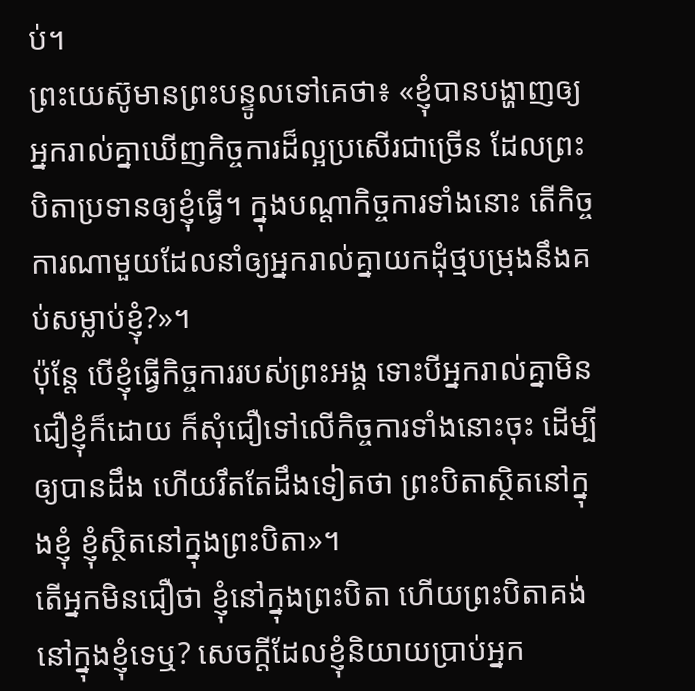ប់។
ព្រះយេស៊ូមានព្រះបន្ទូលទៅគេថា៖ «ខ្ញុំបានបង្ហាញឲ្យអ្នករាល់គ្នាឃើញកិច្ចការដ៏ល្អប្រសើរជាច្រើន ដែលព្រះបិតាប្រទានឲ្យខ្ញុំធ្វើ។ ក្នុងបណ្ដាកិច្ចការទាំងនោះ តើកិច្ចការណាមួយដែលនាំឲ្យអ្នករាល់គ្នាយកដុំថ្មបម្រុងនឹងគប់សម្លាប់ខ្ញុំ?»។
ប៉ុន្តែ បើខ្ញុំធ្វើកិច្ចការរបស់ព្រះអង្គ ទោះបីអ្នករាល់គ្នាមិនជឿខ្ញុំក៏ដោយ ក៏សុំជឿទៅលើកិច្ចការទាំងនោះចុះ ដើម្បីឲ្យបានដឹង ហើយរឹតតែដឹងទៀតថា ព្រះបិតាស្ថិតនៅក្នុងខ្ញុំ ខ្ញុំស្ថិតនៅក្នុងព្រះបិតា»។
តើអ្នកមិនជឿថា ខ្ញុំនៅក្នុងព្រះបិតា ហើយព្រះបិតាគង់នៅក្នុងខ្ញុំទេឬ? សេចក្ដីដែលខ្ញុំនិយាយប្រាប់អ្នក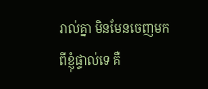រាល់គ្នា មិនមែនចេញមកពីខ្ញុំផ្ទាល់ទេ គឺ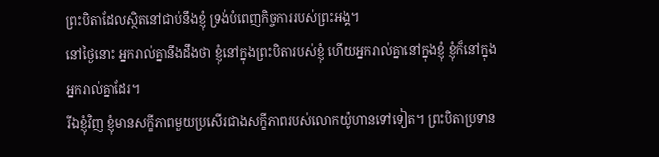ព្រះបិតាដែលស្ថិតនៅជាប់នឹងខ្ញុំ ទ្រង់បំពេញកិច្ចការរបស់ព្រះអង្គ។
នៅថ្ងៃនោះ អ្នករាល់គ្នានឹងដឹងថា ខ្ញុំនៅក្នុងព្រះបិតារបស់ខ្ញុំ ហើយអ្នករាល់គ្នានៅក្នុងខ្ញុំ ខ្ញុំក៏នៅក្នុងអ្នករាល់គ្នាដែរ។
រីឯខ្ញុំវិញ ខ្ញុំមានសក្ខីភាពមួយប្រសើរជាងសក្ខីភាពរបស់លោកយ៉ូហានទៅទៀត។ ព្រះបិតាប្រទាន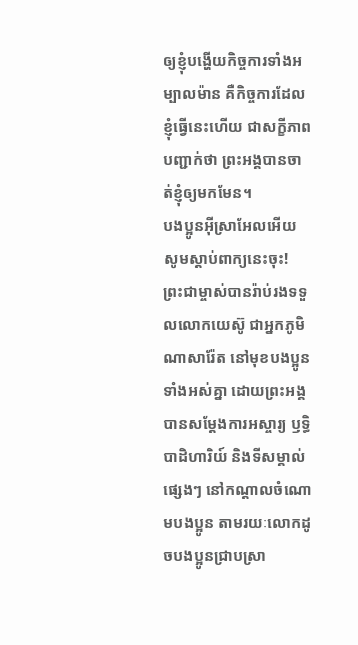ឲ្យខ្ញុំបង្ហើយកិច្ចការទាំងអម្បាលម៉ាន គឺកិច្ចការដែលខ្ញុំធ្វើនេះហើយ ជាសក្ខីភាពបញ្ជាក់ថា ព្រះអង្គបានចាត់ខ្ញុំឲ្យមកមែន។
បងប្អូនអ៊ីស្រាអែលអើយ សូមស្ដាប់ពាក្យនេះចុះ! ព្រះជាម្ចាស់បានរ៉ាប់រងទទួលលោកយេស៊ូ ជាអ្នកភូមិណាសារ៉ែត នៅមុខបងប្អូនទាំងអស់គ្នា ដោយព្រះអង្គបានសម្តែងការអស្ចារ្យ ឫទ្ធិបាដិហារិយ៍ និងទីសម្គាល់ផ្សេងៗ នៅកណ្ដាលចំណោមបងប្អូន តាមរយៈលោកដូចបងប្អូនជ្រាបស្រា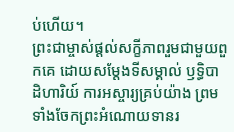ប់ហើយ។
ព្រះជាម្ចាស់ផ្ដល់សក្ខីភាពរួមជាមួយពួកគេ ដោយសម្តែងទីសម្គាល់ ឫទ្ធិបាដិហារិយ៍ ការអស្ចារ្យគ្រប់យ៉ាង ព្រមទាំងចែកព្រះអំណោយទានរ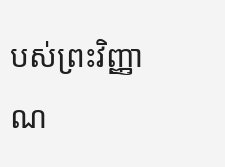បស់ព្រះវិញ្ញាណ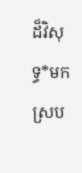ដ៏វិសុទ្ធ*មក ស្រប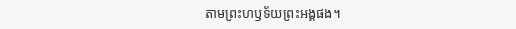តាមព្រះហឫទ័យព្រះអង្គផង។